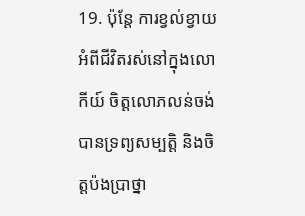19. ប៉ុន្តែ ការខ្វល់ខ្វាយអំពីជីវិតរស់នៅក្នុងលោកីយ៍ ចិត្តលោភលន់ចង់បានទ្រព្យសម្បត្តិ និងចិត្តប៉ងប្រាថ្នា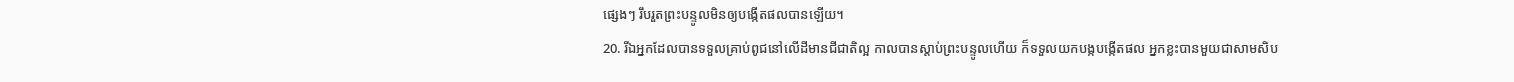ផ្សេងៗ រឹបរួតព្រះបន្ទូលមិនឲ្យបង្កើតផលបានឡើយ។
20. រីឯអ្នកដែលបានទទួលគ្រាប់ពូជនៅលើដីមានជីជាតិល្អ កាលបានស្ដាប់ព្រះបន្ទូលហើយ ក៏ទទួលយកបង្កបង្កើតផល អ្នកខ្លះបានមួយជាសាមសិប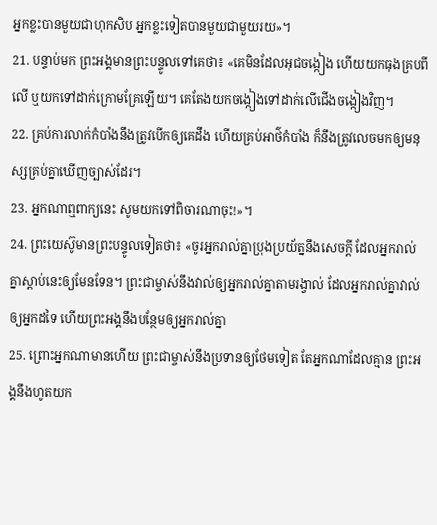អ្នកខ្លះបានមួយជាហុកសិប អ្នកខ្លះទៀតបានមួយជាមួយរយ»។
21. បន្ទាប់មក ព្រះអង្គមានព្រះបន្ទូលទៅគេថា៖ «គេមិនដែលអុជចង្កៀង ហើយយកធុងគ្របពីលើ ឬយកទៅដាក់ក្រោមគ្រែឡើយ។ គេតែងយកចង្កៀងទៅដាក់លើជើងចង្កៀងវិញ។
22. គ្រប់ការលាក់កំបាំងនឹងត្រូវបើកឲ្យគេដឹង ហើយគ្រប់អាថ៌កំបាំង ក៏នឹងត្រូវលេចមកឲ្យមនុស្សគ្រប់គ្នាឃើញច្បាស់ដែរ។
23. អ្នកណាឮពាក្យនេះ សូមយកទៅពិចារណាចុះ!»។
24. ព្រះយេស៊ូមានព្រះបន្ទូលទៀតថា៖ «ចូរអ្នករាល់គ្នាប្រុងប្រយ័ត្ននឹងសេចក្ដី ដែលអ្នករាល់គ្នាស្ដាប់នេះឲ្យមែនទែន។ ព្រះជាម្ចាស់នឹងវាល់ឲ្យអ្នករាល់គ្នាតាមរង្វាល់ ដែលអ្នករាល់គ្នាវាល់ឲ្យអ្នកដទៃ ហើយព្រះអង្គនឹងបន្ថែមឲ្យអ្នករាល់គ្នា
25. ព្រោះអ្នកណាមានហើយ ព្រះជាម្ចាស់នឹងប្រទានឲ្យថែមទៀត តែអ្នកណាដែលគ្មាន ព្រះអង្គនឹងហូតយក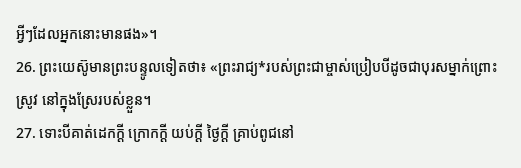អ្វីៗដែលអ្នកនោះមានផង»។
26. ព្រះយេស៊ូមានព្រះបន្ទូលទៀតថា៖ «ព្រះរាជ្យ*របស់ព្រះជាម្ចាស់ប្រៀបបីដូចជាបុរសម្នាក់ព្រោះស្រូវ នៅក្នុងស្រែរបស់ខ្លួន។
27. ទោះបីគាត់ដេកក្ដី ក្រោកក្ដី យប់ក្ដី ថ្ងៃក្ដី គ្រាប់ពូជនៅ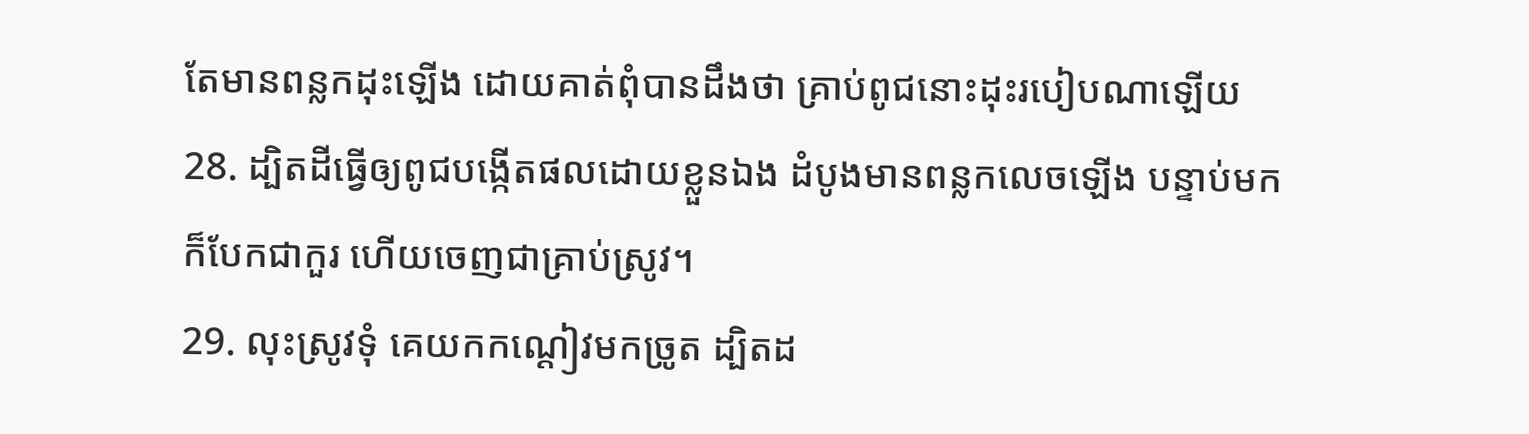តែមានពន្លកដុះឡើង ដោយគាត់ពុំបានដឹងថា គ្រាប់ពូជនោះដុះរបៀបណាឡើយ
28. ដ្បិតដីធ្វើឲ្យពូជបង្កើតផលដោយខ្លួនឯង ដំបូងមានពន្លកលេចឡើង បន្ទាប់មក ក៏បែកជាកួរ ហើយចេញជាគ្រាប់ស្រូវ។
29. លុះស្រូវទុំ គេយកកណ្ដៀវមកច្រូត ដ្បិតដ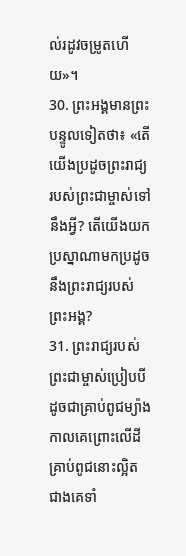ល់រដូវចម្រូតហើយ»។
30. ព្រះអង្គមានព្រះបន្ទូលទៀតថា៖ «តើយើងប្រដូចព្រះរាជ្យរបស់ព្រះជាម្ចាស់ទៅនឹងអ្វី? តើយើងយកប្រស្នាណាមកប្រដូចនឹងព្រះរាជ្យរបស់ព្រះអង្គ?
31. ព្រះរាជ្យរបស់ព្រះជាម្ចាស់ប្រៀបបីដូចជាគ្រាប់ពូជម្យ៉ាង កាលគេព្រោះលើដី គ្រាប់ពូជនោះល្អិតជាងគេទាំ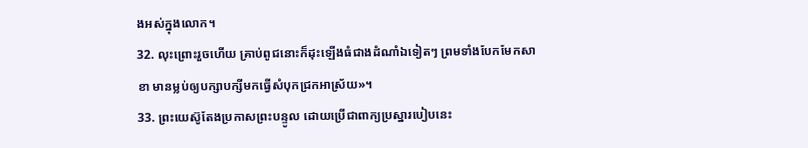ងអស់ក្នុងលោក។
32. លុះព្រោះរួចហើយ គ្រាប់ពូជនោះក៏ដុះឡើងធំជាងដំណាំឯទៀតៗ ព្រមទាំងបែកមែកសាខា មានម្លប់ឲ្យបក្សាបក្សីមកធ្វើសំបុកជ្រកអាស្រ័យ»។
33. ព្រះយេស៊ូតែងប្រកាសព្រះបន្ទូល ដោយប្រើជាពាក្យប្រស្នារបៀបនេះ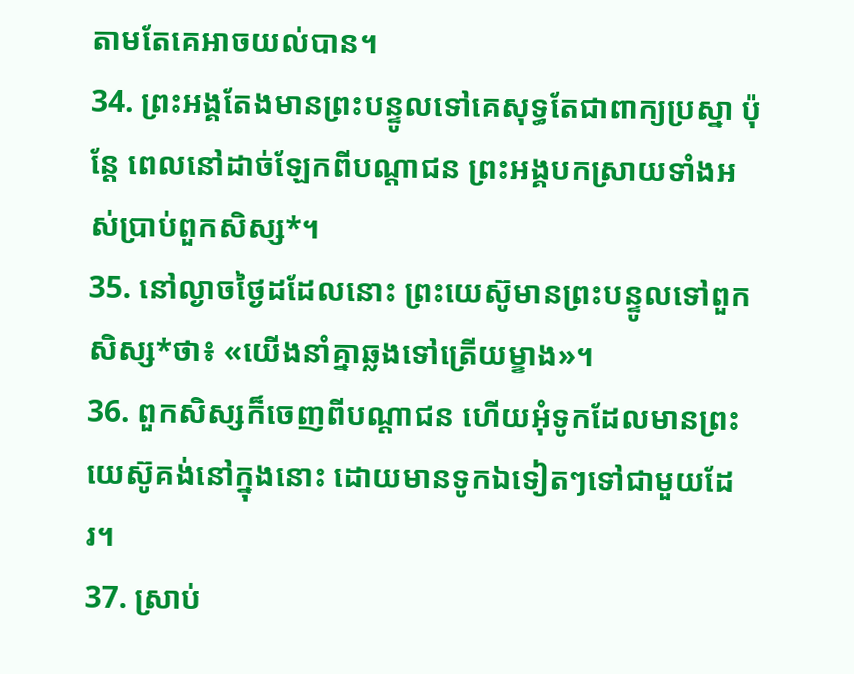តាមតែគេអាចយល់បាន។
34. ព្រះអង្គតែងមានព្រះបន្ទូលទៅគេសុទ្ធតែជាពាក្យប្រស្នា ប៉ុន្តែ ពេលនៅដាច់ឡែកពីបណ្ដាជន ព្រះអង្គបកស្រាយទាំងអស់ប្រាប់ពួកសិស្ស*។
35. នៅល្ងាចថ្ងៃដដែលនោះ ព្រះយេស៊ូមានព្រះបន្ទូលទៅពួកសិស្ស*ថា៖ «យើងនាំគ្នាឆ្លងទៅត្រើយម្ខាង»។
36. ពួកសិស្សក៏ចេញពីបណ្ដាជន ហើយអុំទូកដែលមានព្រះយេស៊ូគង់នៅក្នុងនោះ ដោយមានទូកឯទៀតៗទៅជាមួយដែរ។
37. ស្រាប់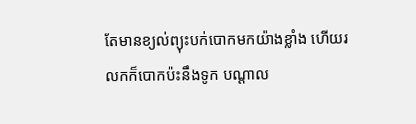តែមានខ្យល់ព្យុះបក់បោកមកយ៉ាងខ្លាំង ហើយរលកក៏បោកប៉ះនឹងទូក បណ្ដាល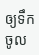ឲ្យទឹកចូល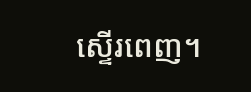ស្ទើរពេញ។